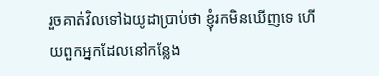រួចគាត់វិលទៅឯយូដាប្រាប់ថា ខ្ញុំរកមិនឃើញទេ ហើយពួកអ្នកដែលនៅកន្លែង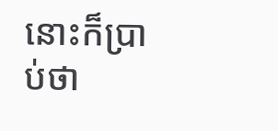នោះក៏ប្រាប់ថា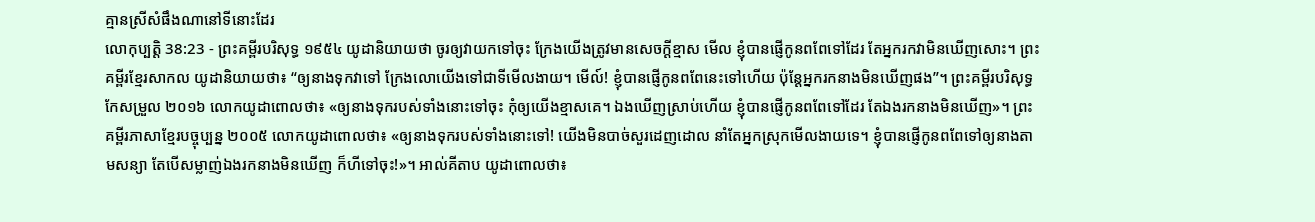គ្មានស្រីសំផឹងណានៅទីនោះដែរ
លោកុប្បត្តិ 38:23 - ព្រះគម្ពីរបរិសុទ្ធ ១៩៥៤ យូដានិយាយថា ចូរឲ្យវាយកទៅចុះ ក្រែងយើងត្រូវមានសេចក្ដីខ្មាស មើល ខ្ញុំបានផ្ញើកូនពពែទៅដែរ តែអ្នករកវាមិនឃើញសោះ។ ព្រះគម្ពីរខ្មែរសាកល យូដានិយាយថា៖ “ឲ្យនាងទុកវាទៅ ក្រែងលោយើងទៅជាទីមើលងាយ។ មើល៍! ខ្ញុំបានផ្ញើកូនពពែនេះទៅហើយ ប៉ុន្តែអ្នករកនាងមិនឃើញផង”។ ព្រះគម្ពីរបរិសុទ្ធកែសម្រួល ២០១៦ លោកយូដាពោលថា៖ «ឲ្យនាងទុករបស់ទាំងនោះទៅចុះ កុំឲ្យយើងខ្មាសគេ។ ឯងឃើញស្រាប់ហើយ ខ្ញុំបានផ្ញើកូនពពែទៅដែរ តែឯងរកនាងមិនឃើញ»។ ព្រះគម្ពីរភាសាខ្មែរបច្ចុប្បន្ន ២០០៥ លោកយូដាពោលថា៖ «ឲ្យនាងទុករបស់ទាំងនោះទៅ! យើងមិនបាច់សួរដេញដោល នាំតែអ្នកស្រុកមើលងាយទេ។ ខ្ញុំបានផ្ញើកូនពពែទៅឲ្យនាងតាមសន្យា តែបើសម្លាញ់ឯងរកនាងមិនឃើញ ក៏ហីទៅចុះ!»។ អាល់គីតាប យូដាពោលថា៖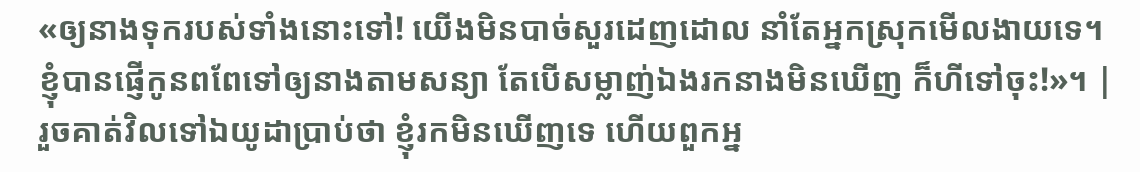«ឲ្យនាងទុករបស់ទាំងនោះទៅ! យើងមិនបាច់សួរដេញដោល នាំតែអ្នកស្រុកមើលងាយទេ។ ខ្ញុំបានផ្ញើកូនពពែទៅឲ្យនាងតាមសន្យា តែបើសម្លាញ់ឯងរកនាងមិនឃើញ ក៏ហីទៅចុះ!»។ |
រួចគាត់វិលទៅឯយូដាប្រាប់ថា ខ្ញុំរកមិនឃើញទេ ហើយពួកអ្ន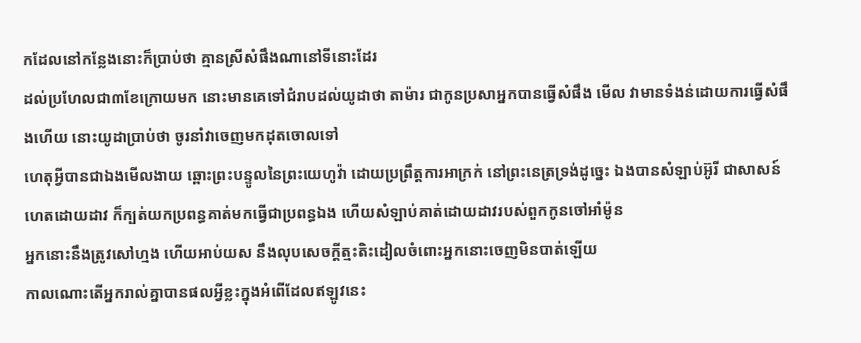កដែលនៅកន្លែងនោះក៏ប្រាប់ថា គ្មានស្រីសំផឹងណានៅទីនោះដែរ
ដល់ប្រហែលជា៣ខែក្រោយមក នោះមានគេទៅជំរាបដល់យូដាថា តាម៉ារ ជាកូនប្រសាអ្នកបានធ្វើសំផឹង មើល វាមានទំងន់ដោយការធ្វើសំផឹងហើយ នោះយូដាប្រាប់ថា ចូរនាំវាចេញមកដុតចោលទៅ
ហេតុអ្វីបានជាឯងមើលងាយ ឆ្ពោះព្រះបន្ទូលនៃព្រះយេហូវ៉ា ដោយប្រព្រឹត្តការអាក្រក់ នៅព្រះនេត្រទ្រង់ដូច្នេះ ឯងបានសំឡាប់អ៊ូរី ជាសាសន៍ហេតដោយដាវ ក៏ក្បត់យកប្រពន្ធគាត់មកធ្វើជាប្រពន្ធឯង ហើយសំឡាប់គាត់ដោយដាវរបស់ពួកកូនចៅអាំម៉ូន
អ្នកនោះនឹងត្រូវសៅហ្មង ហើយអាប់យស នឹងលុបសេចក្ដីត្មះតិះដៀលចំពោះអ្នកនោះចេញមិនបាត់ឡើយ
កាលណោះតើអ្នករាល់គ្នាបានផលអ្វីខ្លះក្នុងអំពើដែលឥឡូវនេះ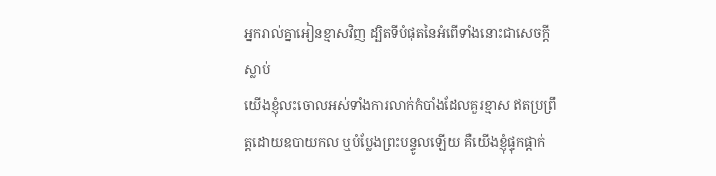អ្នករាល់គ្នាអៀនខ្មាសវិញ ដ្បិតទីបំផុតនៃអំពើទាំងនោះជាសេចក្ដីស្លាប់
យើងខ្ញុំលះចោលអស់ទាំងការលាក់កំបាំងដែលគួរខ្មាស ឥតប្រព្រឹត្តដោយឧបាយកល ឬបំប្លែងព្រះបន្ទូលឡើយ គឺយើងខ្ញុំផ្ទុកផ្តាក់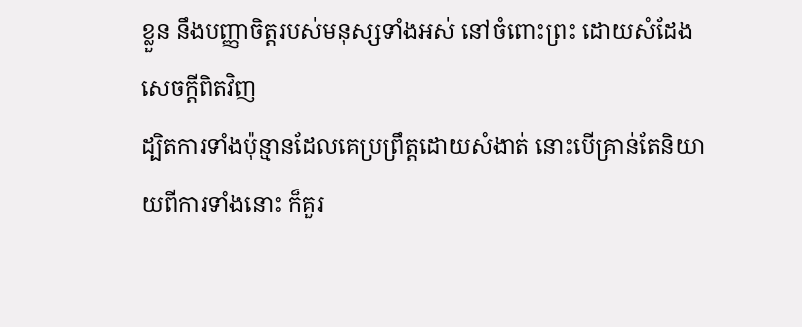ខ្លួន នឹងបញ្ញាចិត្តរបស់មនុស្សទាំងអស់ នៅចំពោះព្រះ ដោយសំដែងសេចក្ដីពិតវិញ
ដ្បិតការទាំងប៉ុន្មានដែលគេប្រព្រឹត្តដោយសំងាត់ នោះបើគ្រាន់តែនិយាយពីការទាំងនោះ ក៏គួរ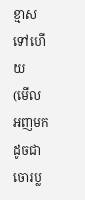ខ្មាសទៅហើយ
(មើល អញមកដូចជាចោរប្ល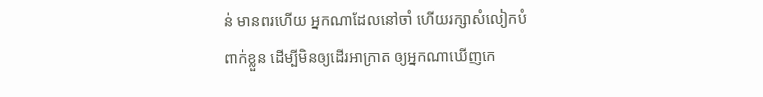ន់ មានពរហើយ អ្នកណាដែលនៅចាំ ហើយរក្សាសំលៀកបំពាក់ខ្លួន ដើម្បីមិនឲ្យដើរអាក្រាត ឲ្យអ្នកណាឃើញកេ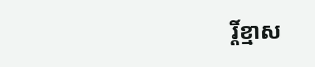រ្តិ៍ខ្មាស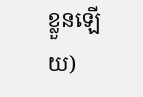ខ្លួនឡើយ)